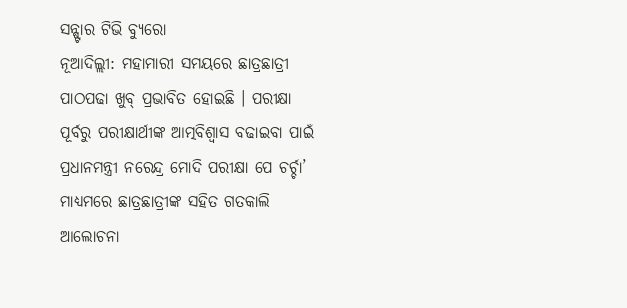ସନ୍ଷ୍ଟାର ଟିଭି ବ୍ୟୁରୋ
ନୂଆଦିଲ୍ଲୀ: ମହାମାରୀ ସମୟରେ ଛାତ୍ରଛାତ୍ରୀ ପାଠପଢା ଖୁବ୍ ପ୍ରଭାବିତ ହୋଇଛି । ପରୀକ୍ଷା ପୂର୍ବରୁ ପରୀକ୍ଷାର୍ଥୀଙ୍କ ଆତ୍ମବିଶ୍ଵାସ ବଢାଇବା ପାଇଁ ପ୍ରଧାନମନ୍ତ୍ରୀ ନରେନ୍ଦ୍ର ମୋଦି ପରୀକ୍ଷା ପେ ଚର୍ଚ୍ଚା’ ମାଧ୍ୟମରେ ଛାତ୍ରଛାତ୍ରୀଙ୍କ ସହିତ ଗତକାଲି ଆଲୋଚନା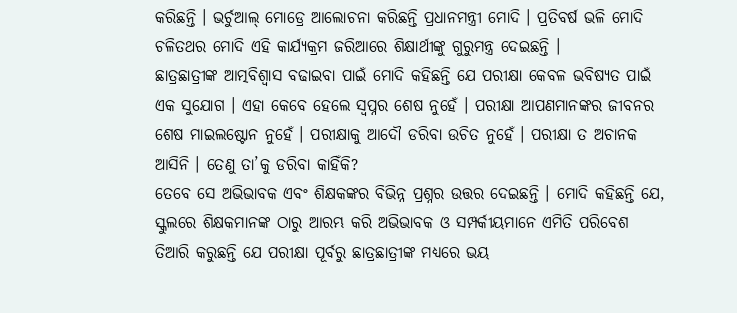କରିଛନ୍ତି । ଭର୍ଚୁଆଲ୍ ମୋଡ୍ରେ ଆଲୋଚନା କରିଛନ୍ତି ପ୍ରଧାନମନ୍ତ୍ରୀ ମୋଦି । ପ୍ରତିବର୍ଷ ଭଳି ମୋଦି ଚଳିତଥର ମୋଦି ଏହି କାର୍ଯ୍ୟକ୍ରମ ଜରିଆରେ ଶିକ୍ଷାର୍ଥୀଙ୍କୁ ଗୁରୁମନ୍ତ୍ର ଦେଇଛନ୍ତି ।
ଛାତ୍ରଛାତ୍ରୀଙ୍କ ଆତ୍ମବିଶ୍ଵାସ ବଢାଇବା ପାଇଁ ମୋଦି କହିଛନ୍ତି ଯେ ପରୀକ୍ଷା କେବଳ ଭବିଷ୍ୟତ ପାଇଁ ଏକ ସୁଯୋଗ । ଏହା କେବେ ହେଲେ ସ୍ୱପ୍ନର ଶେଷ ନୁହେଁ । ପରୀକ୍ଷା ଆପଣମାନଙ୍କର ଜୀବନର ଶେଷ ମାଇଲଷ୍ଟୋନ ନୁହେଁ । ପରୀକ୍ଷାକୁ ଆଦୌ ଡରିବା ଉଚିତ ନୁହେଁ । ପରୀକ୍ଷା ତ ଅଚାନକ ଆସିନି । ତେଣୁ ତା’କୁ ଡରିବା କାହିଁକି?
ତେବେ ସେ ଅଭିଭାବକ ଏବଂ ଶିକ୍ଷକଙ୍କର ବିଭିନ୍ନ ପ୍ରଶ୍ନର ଉତ୍ତର ଦେଇଛନ୍ତି । ମୋଦି କହିଛନ୍ତି ଯେ, ସ୍କୁଲରେ ଶିକ୍ଷକମାନଙ୍କ ଠାରୁ ଆରମ୍ଭ କରି ଅଭିଭାବକ ଓ ସମ୍ପର୍କୀୟମାନେ ଏମିତି ପରିବେଶ ତିଆରି କରୁଛନ୍ତି ଯେ ପରୀକ୍ଷା ପୂର୍ବରୁ ଛାତ୍ରଛାତ୍ରୀଙ୍କ ମଧ୍ୟରେ ଭୟ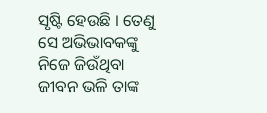ସୃଷ୍ଟି ହେଉଛି । ତେଣୁ ସେ ଅଭିଭାବକଙ୍କୁ ନିଜେ ଜିଉଁଥିବା ଜୀବନ ଭଳି ତାଙ୍କ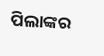ପିଲାଙ୍କର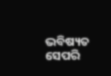ଭବିଷ୍ୟତ ସେପରି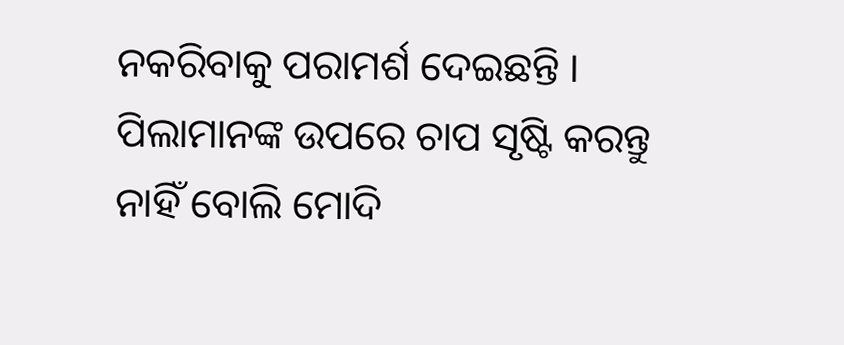ନକରିବାକୁ ପରାମର୍ଶ ଦେଇଛନ୍ତି । ପିଲାମାନଙ୍କ ଉପରେ ଚାପ ସୃଷ୍ଟି କରନ୍ତୁ ନାହିଁ ବୋଲି ମୋଦି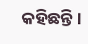କହିଛନ୍ତି ।